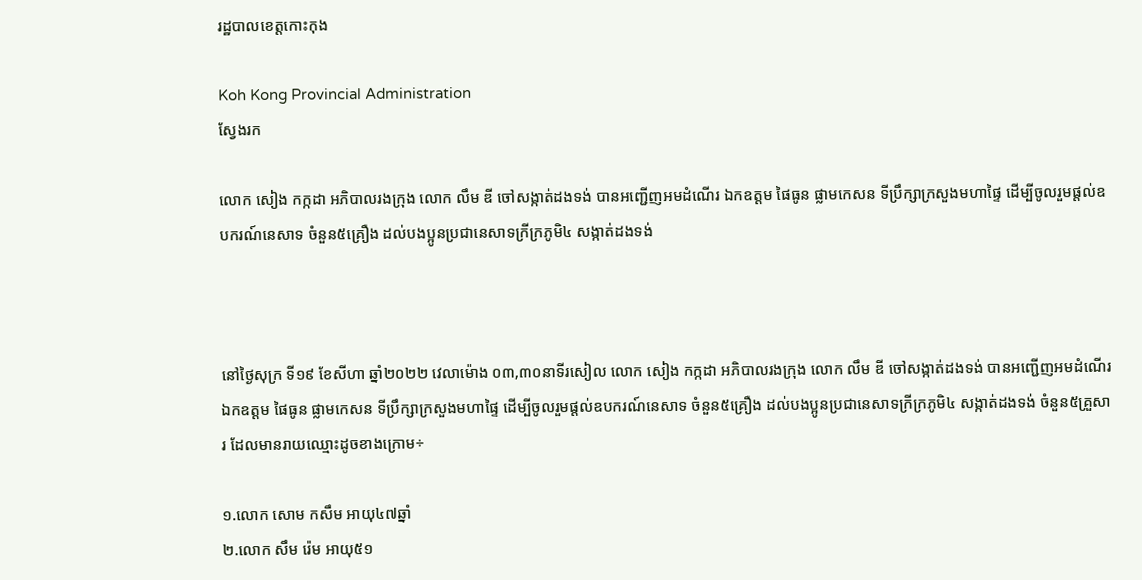រដ្ឋបាលខេត្តកោះកុង

Koh Kong Provincial Administration
ស្វែងរក

លោក សៀង កក្កដា អភិបាលរងក្រុង លោក លឹម ឌី ចៅសង្កាត់ដងទង់ បានអញ្ជើញអមដំណើរ ឯកឧត្ដម ផៃធូន ផ្លាមកេសន ទីប្រឹក្សាក្រសួងមហាផ្ទៃ ដើម្បីចូលរួមផ្តល់ឧបករណ៍នេសាទ ចំនួន៥គ្រឿង ដល់បងប្អូនប្រជានេសាទក្រីក្រភូមិ៤ សង្កាត់ដងទង់



នៅថ្ងៃសុក្រ ទី១៩ ខែសីហា ឆ្នាំ២០២២ វេលាម៉ោង ០៣,៣០នាទីរសៀល លោក សៀង កក្កដា អភិបាលរងក្រុង លោក លឹម ឌី ចៅសង្កាត់ដងទង់ បានអញ្ជើញអមដំណើរ ឯកឧត្ដម ផៃធូន ផ្លាមកេសន ទីប្រឹក្សាក្រសួងមហាផ្ទៃ ដើម្បីចូលរួមផ្តល់ឧបករណ៍នេសាទ ចំនួន៥គ្រឿង ដល់បងប្អូនប្រជានេសាទក្រីក្រភូមិ៤ សង្កាត់ដងទង់ ចំនួន៥គ្រួសារ ដែលមានរាយឈ្មោះដូចខាងក្រោម÷

១.លោក សោម កសឹម អាយុ៤៧ឆ្នាំ
២.លោក សឹម រ៉េម អាយុ៥១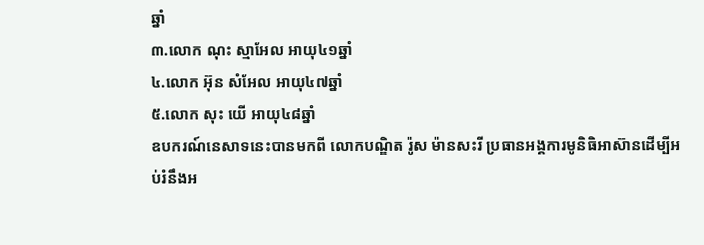ឆ្នាំ
៣.លោក ណុះ ស្មាអែល អាយុ៤១ឆ្នាំ
៤.លោក អ៊ុន សំអែល អាយុ៤៧ឆ្នាំ
៥.លោក សុះ យើ អាយុ៤៨ឆ្នាំ
ឧបករណ៍នេសាទនេះបានមកពី លោកបណ្ឌិត រ៉ូស ម៉ានសះរី ប្រធានអង្គការមូនិធិអាស៊ានដើម្បីអប់រំនឹងអ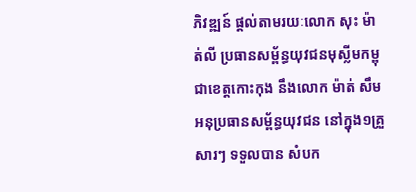ភិវឌ្ឍន៍ ផ្តល់តាមរយៈលោក សុះ ម៉ាត់លី ប្រធានសម្ព័ន្ធយុវជនមុស្លីមកម្ពុជាខេត្តកោះកុង នឹងលោក ម៉ាត់ សឹម អនុប្រធានសម្ព័ន្ធយុវជន នៅក្នុង១គ្រួសារៗ ទទួលបាន សំបក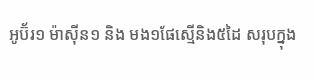អូប៊័រ១ ម៉ាស៊ីន១ និង មង១ផែស្មើនិង៥ដៃ សរុបក្នុង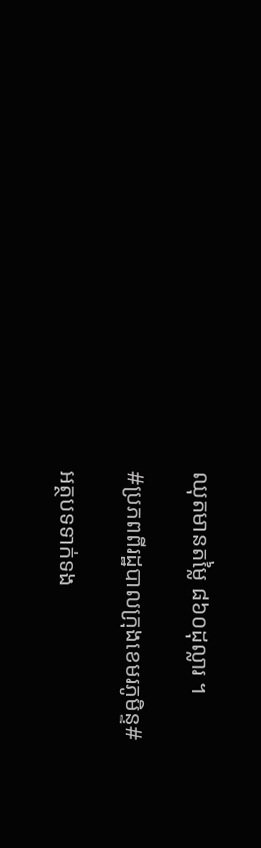ឈុតមានតម្លៃ ៨៦០ដុល្លារ ។

#ប្រភពពីរដ្ឋបាលក្រុងខេមរភូមិន្ទ#

អត្ថបទទាក់ទង